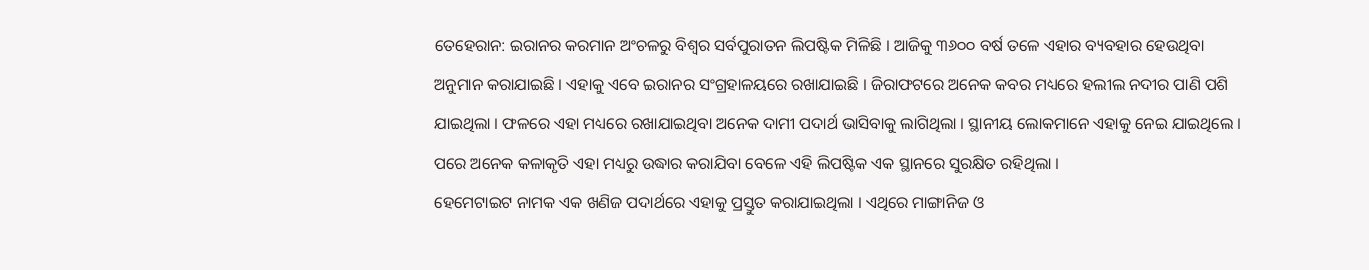ତେହେରାନ: ଇରାନର କରମାନ ଅଂଚଳରୁ ବିଶ୍ୱର ସର୍ବପୁରାତନ ଲିପଷ୍ଟିକ ମିଳିଛି । ଆଜିକୁ ୩୬୦୦ ବର୍ଷ ତଳେ ଏହାର ବ୍ୟବହାର ହେଉଥିବା ଅନୁମାନ କରାଯାଇଛି । ଏହାକୁ ଏବେ ଇରାନର ସଂଗ୍ରହାଳୟରେ ରଖାଯାଇଛି । ଜିରାଫଟରେ ଅନେକ କବର ମଧ୍ୟରେ ହଲୀଲ ନଦୀର ପାଣି ପଶି ଯାଇଥିଲା । ଫଳରେ ଏହା ମଧ୍ୟରେ ରଖାଯାଇଥିବା ଅନେକ ଦାମୀ ପଦାର୍ଥ ଭାସିବାକୁ ଲାଗିଥିଲା । ସ୍ଥାନୀୟ ଲୋକମାନେ ଏହାକୁ ନେଇ ଯାଇଥିଲେ । ପରେ ଅନେକ କଳାକୃତି ଏହା ମଧ୍ୟରୁ ଉଦ୍ଧାର କରାଯିବା ବେଳେ ଏହି ଲିପଷ୍ଟିକ ଏକ ସ୍ଥାନରେ ସୁରକ୍ଷିତ ରହିଥିଲା ।
ହେମେଟାଇଟ ନାମକ ଏକ ଖଣିଜ ପଦାର୍ଥରେ ଏହାକୁ ପ୍ରସ୍ତୁତ କରାଯାଇଥିଲା । ଏଥିରେ ମାଙ୍ଗାନିଜ ଓ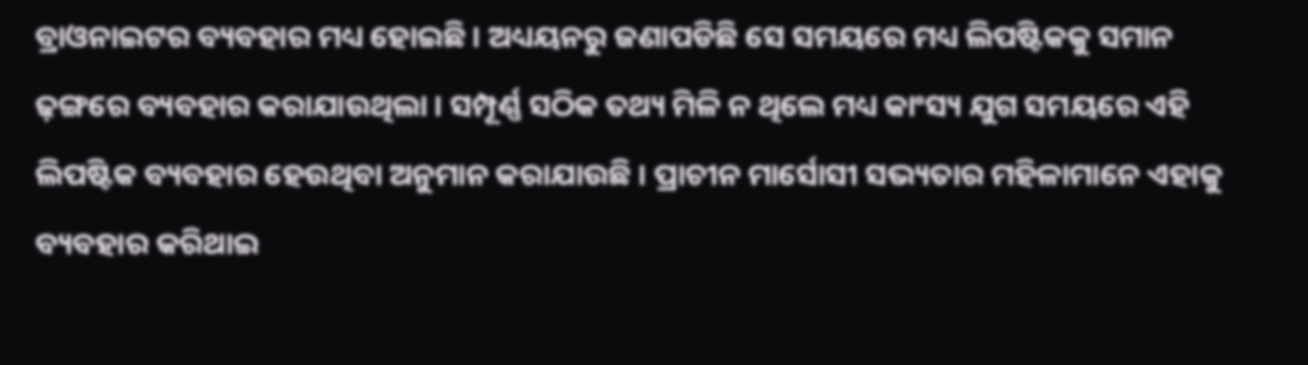ବ୍ରାଓନାଇଟର ବ୍ୟବହାର ମଧ୍ୟ ହୋଇଛି । ଅଧ୍ୟୟନରୁ ଜଣାପଡିଛି ସେ ସମୟରେ ମଧ୍ୟ ଲିପଷ୍ଟିକକୁ ସମାନ ଢ଼ଙ୍ଗରେ ବ୍ୟବହାର କରାଯାଉଥିଲା । ସମ୍ପୂର୍ଣ୍ଣ ସଠିକ ତଥ୍ୟ ମିଳି ନ ଥିଲେ ମଧ୍ୟ କାଂସ୍ୟ ଯୁଗ ସମୟରେ ଏହି ଲିପଷ୍ଟିକ ବ୍ୟବହାର ହେଉଥିବା ଅନୁମାନ କରାଯାଉଛି । ପ୍ରାଚୀନ ମାର୍ସୋସୀ ସଭ୍ୟତାର ମହିଳାମାନେ ଏହାକୁ ବ୍ୟବହାର କରିଥାଇ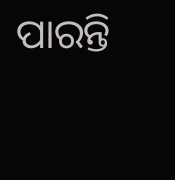ପାରନ୍ତି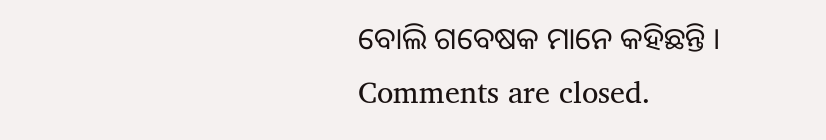ବୋଲି ଗବେଷକ ମାନେ କହିଛନ୍ତି ।
Comments are closed.